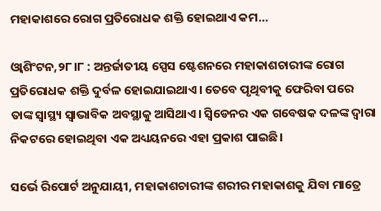ମହାକାଶରେ ରୋଗ ପ୍ରତିରୋଧକ ଶକ୍ତି ହୋଇଥାଏ କମ…

ଓ୍ବାଶିଂଟନ,୨୮।୮ : ଅନ୍ତର୍ଜାତୀୟ ସ୍ପେସ ଷ୍ଟେଶନରେ ମହାକାଶଚାରୀଙ୍କ ରୋଗ ପ୍ରତିରୋଧକ ଶକ୍ତି ଦୁର୍ବଳ ହୋଇଯାଇଥାଏ। ତେବେ ପୃଥିବୀକୁ ଫେରିବା ପରେ ତାଙ୍କ ସ୍ବାସ୍ଥ୍ୟ ସ୍ବାଭାବିକ ଅବସ୍ଥାକୁ ଆସିଥାଏ। ସ୍ବିଡେନର ଏକ ଗବେଷକ ଦଳଙ୍କ ଦ୍ୱାରା ନିକଟରେ ହୋଇଥିବା ଏକ ଅଧ୍ୟୟନରେ ଏହା ପ୍ରକାଶ ପାଇଛି।

ସର୍ଭେ ରିପୋର୍ଟ ଅନୁଯାୟୀ, ମହାକାଶଚାରୀଙ୍କ ଶରୀର ମହାକାଶକୁ ଯିବା ମାତ୍ରେ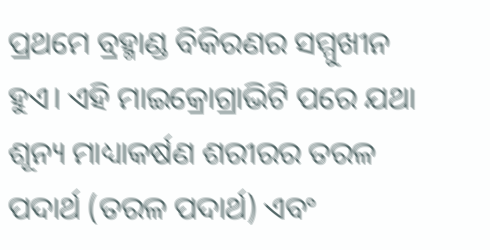ପ୍ରଥମେ ବ୍ରହ୍ମାଣ୍ଡ ବିକିରଣର ସମ୍ମୁଖୀନ ହୁଏ। ଏହି ମାଇକ୍ରୋଗ୍ରାଭିଟି ପରେ ଯଥା ଶୂନ୍ୟ ମାଧ୍ୟାକର୍ଷଣ ଶରୀରର ତରଳ ପଦାର୍ଥ (ତରଳ ପଦାର୍ଥ) ଏବଂ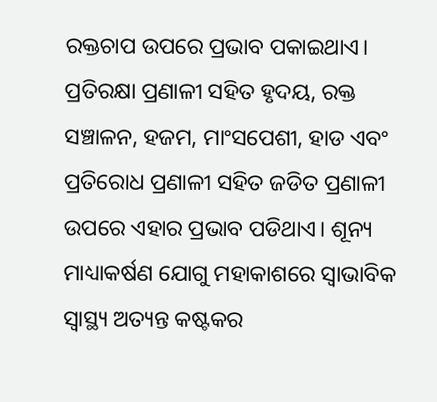ରକ୍ତଚାପ ଉପରେ ପ୍ରଭାବ ପକାଇଥାଏ। ପ୍ରତିରକ୍ଷା ପ୍ରଣାଳୀ ସହିତ ହୃଦୟ, ରକ୍ତ ସଞ୍ଚାଳନ, ହଜମ, ମାଂସପେଶୀ, ହାଡ ଏବଂ ପ୍ରତିରୋଧ ପ୍ରଣାଳୀ ସହିତ ଜଡିତ ପ୍ରଣାଳୀ ଉପରେ ଏହାର ପ୍ରଭାବ ପଡିଥାଏ। ଶୂନ୍ୟ ମାଧ୍ୟାକର୍ଷଣ ଯୋଗୁ ମହାକାଶରେ ସ୍ବାଭାବିକ ସ୍ବାସ୍ଥ୍ୟ ଅତ୍ୟନ୍ତ କଷ୍ଟକର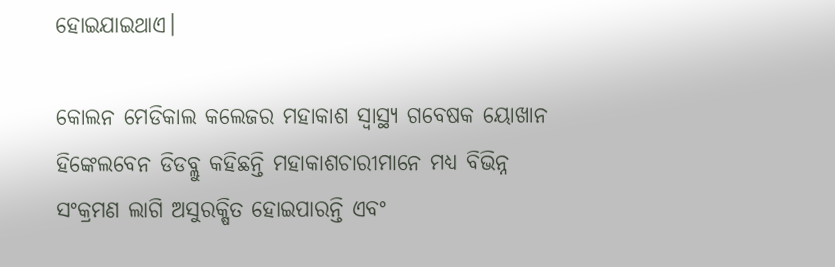ହୋଇଯାଇଥାଏ।

କୋଲନ ମେଡିକାଲ କଲେଜର ମହାକାଶ ସ୍ବାସ୍ଥ୍ୟ ଗବେଷକ ୟୋଖାନ ହିଙ୍କେଲବେନ ଡିଡବ୍ଲୁ କହିଛନ୍ତି ମହାକାଶଚାରୀମାନେ ମଧ୍ୟ ବିଭିନ୍ନ ସଂକ୍ରମଣ ଲାଗି ଅସୁରକ୍ଷିତ ହୋଇପାରନ୍ତି ଏବଂ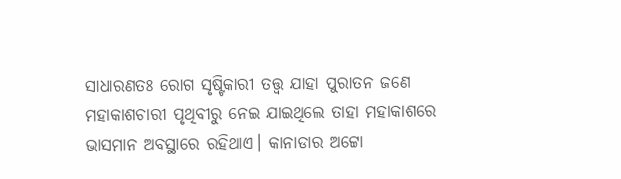ସାଧାରଣତଃ ରୋଗ ସୃଷ୍ଟିକାରୀ ତତ୍ତ୍ୱ ଯାହା ପୁରାତନ ଜଣେ ମହାକାଶଚାରୀ ପୃଥିବୀରୁ ନେଇ ଯାଇଥିଲେ ତାହା ମହାକାଶରେ ଭାସମାନ ଅବସ୍ଥାରେ ରହିଥାଏ। କାନାଡାର ଅଟ୍ଟୋ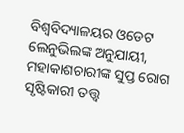ବିଶ୍ୱବିଦ୍ୟାଳୟର ଓଡେଟ ଲେନୁଭିଲଙ୍କ ଅନୁଯାୟୀ, ମହାକାଶଚାରୀଙ୍କ ସୁପ୍ତ ରୋଗ ସୃଷ୍ଟିକାରୀ ତତ୍ତ୍ୱ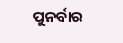ପୁନର୍ବାର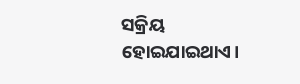ସକ୍ରିୟ ହୋଇଯାଇଥାଏ।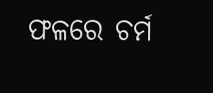ଫଳରେ ଚର୍ମ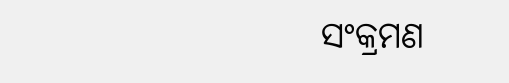ସଂକ୍ରମଣ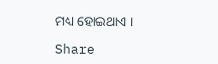ମଧ୍ୟ ହୋଇଥାଏ ।

Share